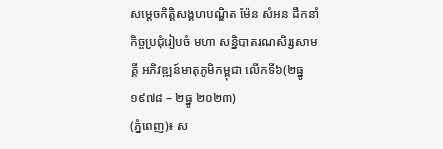សម្តេចកិត្តិសង្គហបណ្ឌិត ម៉ែន សំអន ដឹកនាំកិច្ចប្រជុំរៀបចំ មហា សន្និបាតរណសិរ្សសាមគ្គី អភិវឌ្ឍន៍មាតុភូមិកម្ពុជា លើកទី៦(២ធ្នូ ១៩៧៨ – ២ធ្នូ ២០២៣)
(ភ្នំពេញ)៖ ស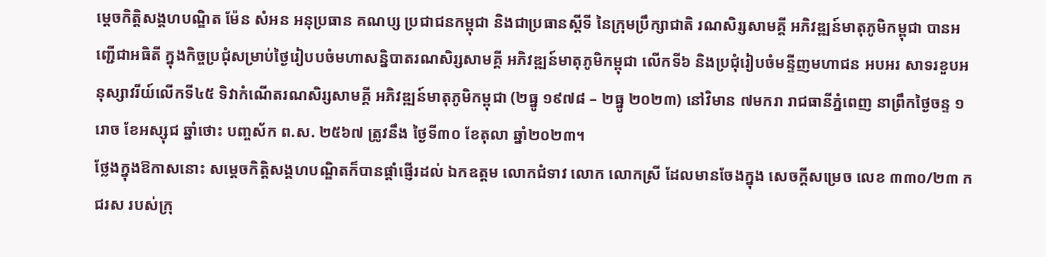ម្តេចកិត្តិសង្គហបណ្ឌិត ម៉ែន សំអន អនុប្រធាន គណប្ស ប្រជាជនកម្ពុជា និងជាប្រធានស្តីទី នៃក្រុមប្រឹក្សាជាតិ រណសិរ្សសាមគ្គី អភិវឌ្ឍន៍មាតុភូមិកម្ពុជា បានអញ្ជើជាអធិតី ក្នុងកិច្ចប្រជុំសម្រាប់ថ្ងៃរៀបបចំមហាសន្និបាតរណសិរ្សសាមគ្គី អភិវឌ្ឍន៍មាតុភូមិកម្ពុជា លើកទី៦ និងប្រជុំរៀបចំមន្ទីញមហាជន អបអរ សាទរខួបអនុស្សាវរីយ៍លើកទី៤៥ ទិវាកំណើតរណសិរ្សសាមគ្គី អភិវឌ្ឍន៍មាតុភូមិកម្ពុជា (២ធ្នូ ១៩៧៨ – ២ធ្នូ ២០២៣) នៅវិមាន ៧មករា រាជធានីភ្នំពេញ នាព្រឹកថ្ងៃចន្ទ ១រោច ខែអស្សុជ ឆ្នាំថោះ បញ្ចស័ក ព.ស. ២៥៦៧ ត្រូវនឹង ថ្ងៃទី៣០ ខែតុលា ឆ្នាំ២០២៣។
ថ្លែងក្នុងឱកាសនោះ សម្តេចកិត្តិសង្គហបណ្ឌិតក៏បានផ្តាំផ្ញើរដល់ ឯកឧត្តម លោកជំទាវ លោក លោកស្រី ដែលមានចែងក្នុង សេចក្តីសម្រេច លេខ ៣៣០/២៣ កជរស របស់ក្រុ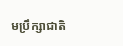មប្រឹក្សាជាតិ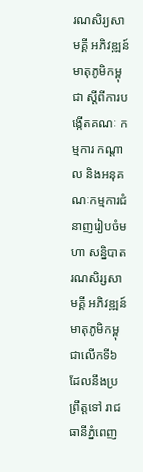រណសិរ្យសាមគ្គី អភិវឌ្ឍន៍មាតុភូមិកម្ពុជា ស្តីពីការបង្កើតគណៈ កម្មការ កណ្តាល និងអនុគណៈកម្មការជំនាញរៀបចំមហា សន្និបាតរណសិរ្សសាមគ្គី អភិវឌ្ឍន៍មាតុភូមិកម្ពុជាលើកទី៦ ដែលនឹងប្រព្រឹត្តទៅ រាជធានីភ្នំពេញ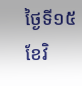ថ្ងៃទី១៥ ខែវិ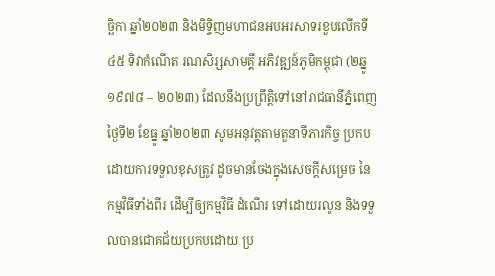ច្ឆិកា ឆ្នាំ២០២៣ និងមិទ្ទិញមហាជនអបអរសាទរខួបលើកទី៤៥ ទិវាកំណើត រណសិរ្សសាមគ្គី អភិវឌ្ឍន៍ភូមិកម្ពុជា (២ឆ្នូ ១៩៧៨ – ២០២៣) ដែលនឹងប្រព្រឹត្តិទៅនៅរាជធានីភ្នំពេញ ថ្ងៃទី២ ខែធ្នូ ឆ្នាំ២០២៣ សូមអនុវត្តតាមតួនាទីភារកិច្ច ប្រកបដោយការទទួលខុសត្រូវ ដូចមានចែងក្នុងសេចក្តីសម្រេច នៃកម្មវិធីទាំងពីរ ដើម្បីឲ្យកម្មវិធី ដំណើរ ទៅដោយរលូន និងទទួលបានជោគជ័យប្រកបដោយ ប្រ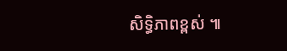សិទ្ធិភាពខ្ពស់ ៕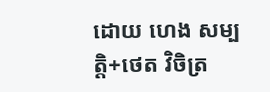ដោយ ហេង សម្បត្តិ+ថេត វិចិត្រ